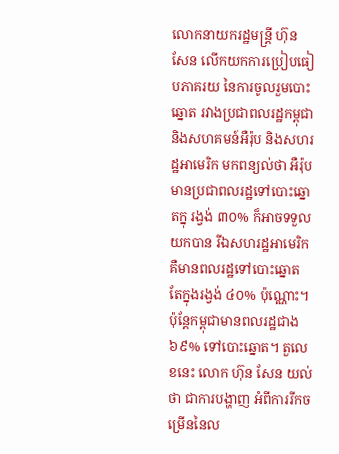លោកនាយករដ្ឋមន្ត្រី ហ៊ុន សែន លើកយកការប្រៀបធៀបភាគរយ នៃការចូលរួមបោះឆ្នោត រវាងប្រជាពលរដ្ឋកម្ពុជា និងសហគមន៍អឺរ៉ុប និងសហរដ្ឋអាមេរិក មកពន្យល់ថា អឺរ៉ុបមានប្រជាពលរដ្ឋទៅបោះឆ្នោតក្នុ រង្វង់ ៣០% ក៏អាចទទួលយកបាន រីឯសហរដ្ឋអាមេរិក គឺមានពលរដ្ឋទៅបោះឆ្នោត តែក្នុងរង្វង់ ៤០% ប៉ុណ្ណោះ។ ប៉ុន្តែកម្ពុជាមានពលរដ្ឋជាង ៦៩% ទៅបោះឆ្នោត។ តួលេខនេះ លោក ហ៊ុន សែន យល់ថា ជាការបង្ហាញ អំពីការរីកចម្រើននៃល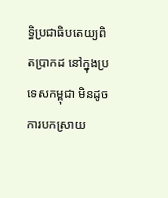ទ្ធិប្រជាធិបតេយ្យពិតប្រាកដ នៅក្នុងប្រទេសកម្ពុជា មិនដូចការបកស្រាយ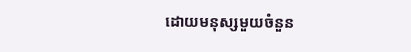ដោយមនុស្សមួយចំនួន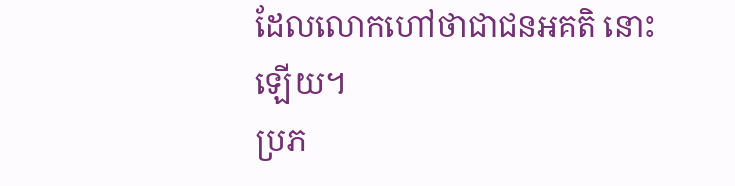ដែលលោកហៅថាជាជនអគតិ នោះឡើយ។
ប្រភ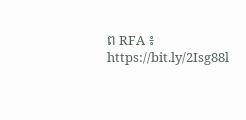ព RFA ៖ https://bit.ly/2Isg88l